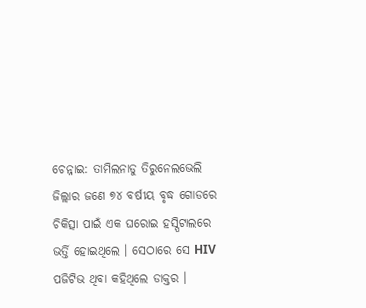ଚେନ୍ନାଇ: ତାମିଲନାଡୁ ତିରୁନେଲଭେଲି ଜିଲ୍ଲାର ଜଣେ ୭୪ ବର୍ଷୀୟ ବୃଦ୍ଧ ଗୋଡରେ ଚିକିତ୍ସା ପାଇଁ ଏକ ଘରୋଇ ହସ୍ପିଟାଲରେ ଭର୍ତ୍ତି ହୋଇଥିଲେ । ସେଠାରେ ସେ HIV ପଜିଟିଭ ଥିବା କହିଥିଲେ ଡାକ୍ତର ।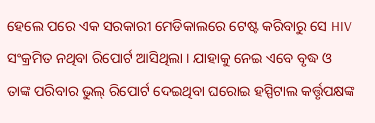ହେଲେ ପରେ ଏକ ସରକାରୀ ମେଡିକାଲରେ ଟେଷ୍ଟ କରିବାରୁ ସେ HIV ସଂକ୍ରମିତ ନଥିବା ରିପୋର୍ଟ ଆସିଥିଲା । ଯାହାକୁ ନେଇ ଏବେ ବୃଦ୍ଧ ଓ ତାଙ୍କ ପରିବାର ଭୁଲ୍ ରିପୋର୍ଟ ଦେଇଥିବା ଘରୋଇ ହସ୍ପିଟାଲ କର୍ତ୍ତୃପକ୍ଷଙ୍କ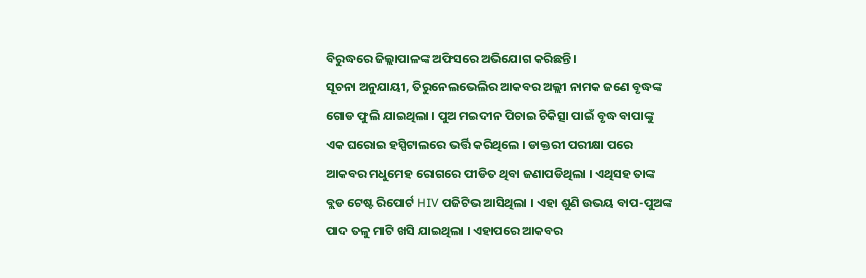ବିରୁଦ୍ଧରେ ଜିଲ୍ଲାପାଳଙ୍କ ଅଫିସରେ ଅଭିଯୋଗ କରିଛନ୍ତି ।
ସୂଚନା ଅନୁଯାୟୀ, ତିରୁନେଲଭେଲିର ଆକବର ଅଲ୍ଲୀ ନାମକ ଜଣେ ବୃଦ୍ଧଙ୍କ ଗୋଡ ଫୁଲି ଯାଇଥିଲା । ପୁଅ ମଇଦୀନ ପିଚାଇ ଚିକିତ୍ସା ପାଇଁ ବୃଦ୍ଧ ବାପାଙ୍କୁ ଏକ ଘରୋଇ ହସ୍ପିଟାଲରେ ଭର୍ତ୍ତି କରିଥିଲେ । ଡାକ୍ତରୀ ପରୀକ୍ଷା ପରେ ଆକବର ମଧୁମେହ ରୋଗରେ ପୀଡିତ ଥିବା ଜଣାପଡିଥିଲା । ଏଥିସହ ତାଙ୍କ ବ୍ଲଡ ଟେଷ୍ଟ ରିପୋର୍ଟ HIV ପଜିଟିଭ ଆସିଥିଲା । ଏହା ଶୁଣି ଉଭୟ ବାପ-ପୁଅଙ୍କ ପାଦ ତଳୁ ମାଟି ଖସି ଯାଇଥିଲା । ଏହାପରେ ଆକବର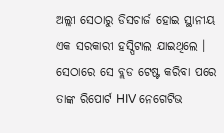ଅଲ୍ଲୀ ସେଠାରୁ ଡିସଚାର୍ଜ ହୋଇ ସ୍ଥାନୀୟ ଏକ ସରକାରୀ ହସ୍ପିଟାଲ ଯାଇଥିଲେ । ସେଠାରେ ସେ ବ୍ଲଡ ଟେଷ୍ଟ କରିବା ପରେ ତାଙ୍କ ରିପୋର୍ଟ HIV ନେଗେଟିଭ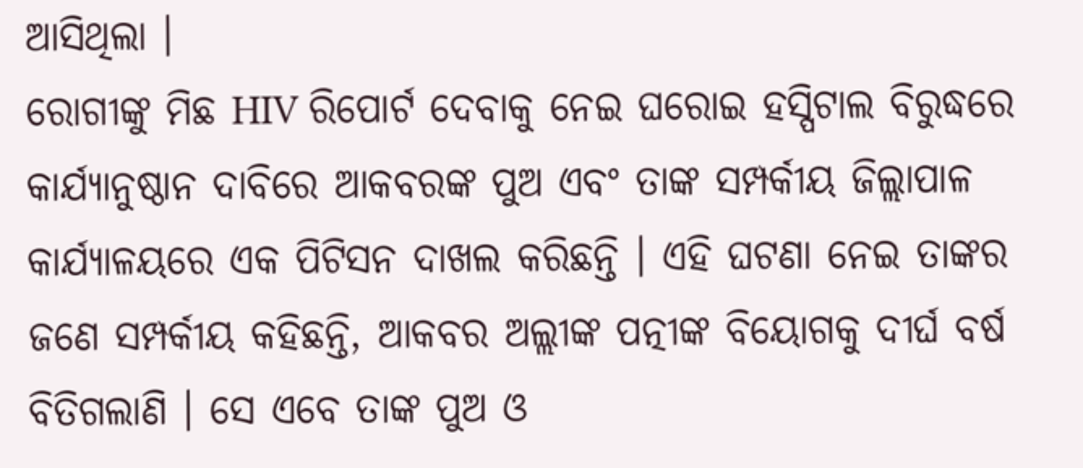ଆସିଥିଲା ।
ରୋଗୀଙ୍କୁ ମିଛ HIV ରିପୋର୍ଟ ଦେବାକୁ ନେଇ ଘରୋଇ ହସ୍ପିଟାଲ ବିରୁଦ୍ଧରେ କାର୍ଯ୍ୟାନୁଷ୍ଠାନ ଦାବିରେ ଆକବରଙ୍କ ପୁଅ ଏବଂ ତାଙ୍କ ସମ୍ପର୍କୀୟ ଜିଲ୍ଲାପାଳ କାର୍ଯ୍ୟାଳୟରେ ଏକ ପିଟିସନ ଦାଖଲ କରିଛନ୍ତି । ଏହି ଘଟଣା ନେଇ ତାଙ୍କର ଜଣେ ସମ୍ପର୍କୀୟ କହିଛନ୍ତି, ଆକବର ଅଲ୍ଲୀଙ୍କ ପତ୍ନୀଙ୍କ ବିୟୋଗକୁ ଦୀର୍ଘ ବର୍ଷ ବିତିଗଲାଣି । ସେ ଏବେ ତାଙ୍କ ପୁଅ ଓ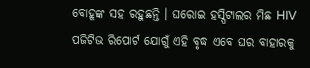ବୋହୂଙ୍କ ସହ ରହୁଛନ୍ତି । ଘରୋଇ ହସ୍ପିଟାଲର ମିଛ HIV ପଜିଟିଭ ରିପୋର୍ଟ ଯୋଗୁଁ ଏହି ବୃଦ୍ଧ ଏବେ ଘର ବାହାରକୁ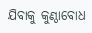ଯିବାକୁ କୁଣ୍ଠାବୋଧ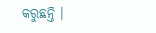କରୁଛନ୍ତି ।